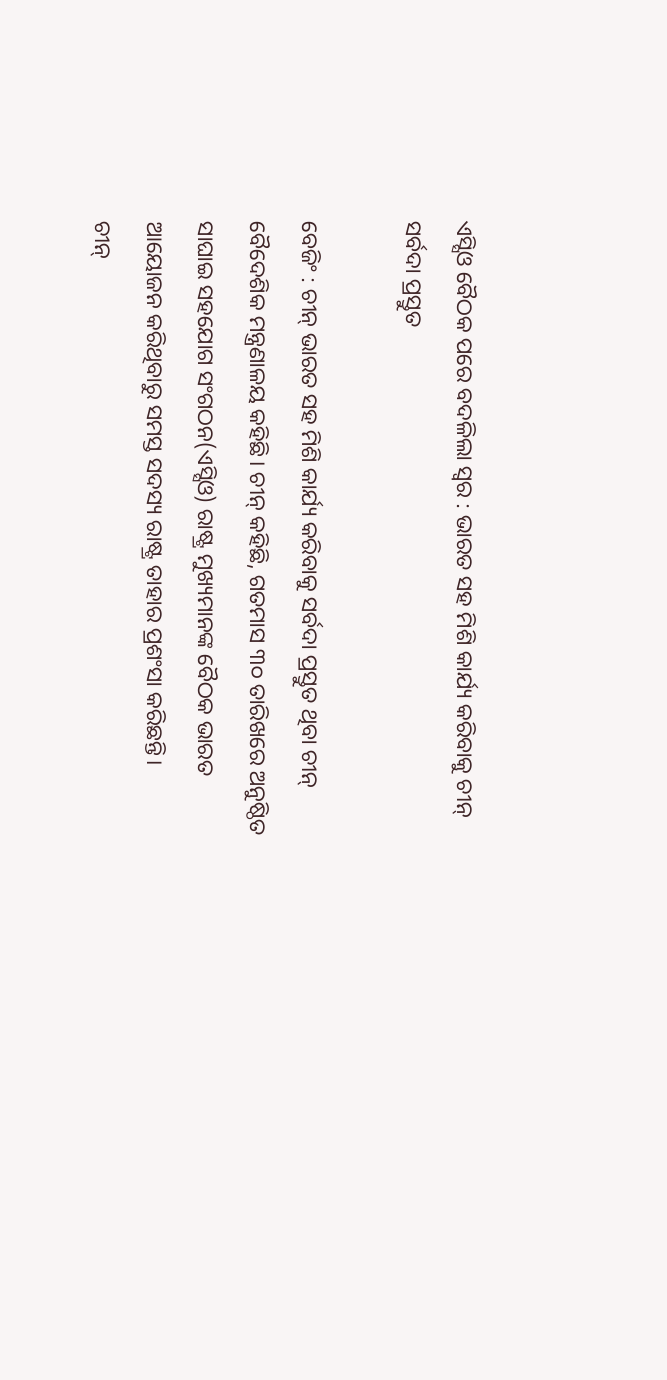ଏସ୍ସିଓ ବୈଠକ ପରେ ବଦଳିଲା ସ୍ବର : ଭାରତ ସହ ମିଶି କାର୍ଯ୍ୟ କରିବାକୁ ଚୀନ୍ ସର୍ବଦା ପ୍ରସ୍ତୁତ

ବେଜିଂ : ଚୀନ୍ ଭାରତ ସହ ମିଶି କାର୍ଯ୍ୟ କରିବାକୁ ସର୍ବଦା ପ୍ରସ୍ତୁତ ଥିବା ଚୀନ୍ ବୈଦେଶିକ ମନ୍ତ୍ରଣାଳୟ କହିଛି। ଚୀନ୍ କହିଛି, ଗତମାସ ୩୦ ତାରିଖରେ ଅନୁଷ୍ଠିତ ସାଘାଇ ସହଯୋଗ ସଂଗଠନ(ଏସ୍ସିଓ) ରାଷ୍ଟ୍ର ମୁଖ୍ୟମାନଙ୍କ ବୈଠକ ଭାରତ ଆୟୋଜନ କରିଥିବାରୁ ସମସ୍ତ ସଦସ୍ୟ ରାଷ୍ଟ୍ର ତାହାର ପ୍ରଶଂସା କରିଛନ୍ତି।
ଚୀନ୍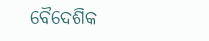ବୈଦେଶିକ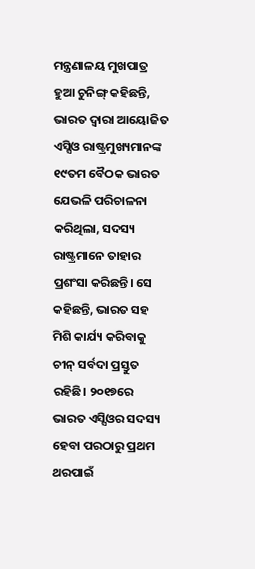ମନ୍ତ୍ରଣାଳୟ ମୁଖପାତ୍ର ହୁଆ ଚୁନିଙ୍ଗ୍ କହିଛନ୍ତି, ଭାରତ ଦ୍ୱାରା ଆୟୋଜିତ ଏସ୍ସିଓ ରାଷ୍ଟ୍ରମୁଖ୍ୟମାନଙ୍କ ୧୯ତମ ବୈଠକ ଭାରତ ଯେଭଳି ପରିଚାଳନା କରିଥିଲା, ସଦସ୍ୟ ରାଷ୍ଟ୍ରମାନେ ତାହାର ପ୍ରଶଂସା କରିଛନ୍ତି। ସେ କହିଛନ୍ତି, ଭାରତ ସହ ମିଶି କାର୍ଯ୍ୟ କରିବାକୁ ଚୀନ୍ ସର୍ବଦା ପ୍ରସ୍ତୁତ ରହିଛି। ୨୦୧୭ରେ ଭାରତ ଏସ୍ସିଓର ସଦସ୍ୟ ହେବା ପରଠାରୁ ପ୍ରଥମ ଥରପାଇଁ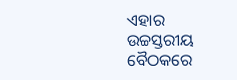ଏହାର ଉଚ୍ଚସ୍ତରୀୟ ବୈଠକରେ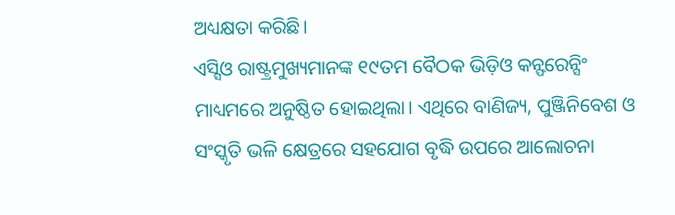ଅଧ୍ୟକ୍ଷତା କରିଛି।
ଏସ୍ସିଓ ରାଷ୍ଟ୍ରମୁଖ୍ୟମାନଙ୍କ ୧୯ତମ ବୈଠକ ଭିଡ଼ିଓ କନ୍ଫରେନ୍ସିଂ ମାଧ୍ୟମରେ ଅନୁଷ୍ଠିତ ହୋଇଥିଲା। ଏଥିରେ ବାଣିଜ୍ୟ, ପୁଞ୍ଜିନିବେଶ ଓ ସଂସ୍କୃତି ଭଳି କ୍ଷେତ୍ରରେ ସହଯୋଗ ବୃଦ୍ଧି ଉପରେ ଆଲୋଚନା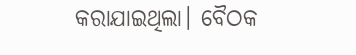କରାଯାଇଥିଲା। ବୈଠକ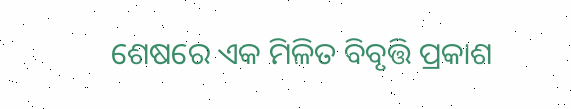ଶେଷରେ ଏକ ମିଳିତ ବିବୃତ୍ତି ପ୍ରକାଶ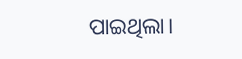ପାଇଥିଲା।